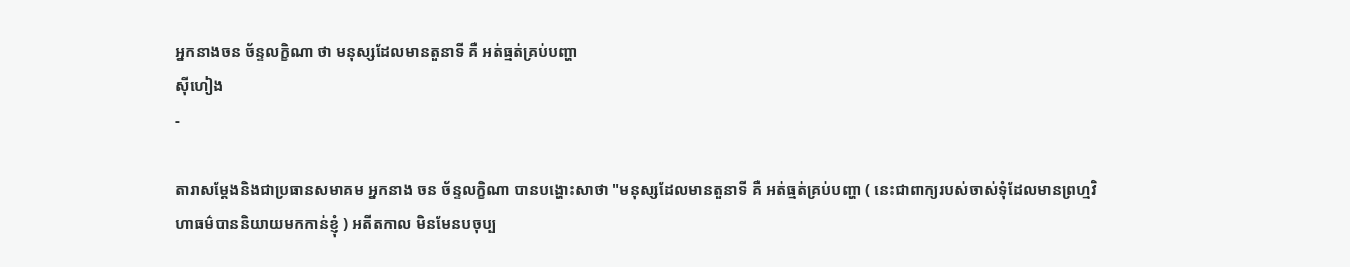អ្នកនាងចន ច័ន្ទលក្ខិណា ថា មនុស្សដែលមានតួនាទី គឺ អត់ធ្មត់គ្រប់បញ្ហា
ស៊ីហៀង
-

តារាសម្តែងនិងជាប្រធានសមាគម អ្នកនាង ចន ច័ន្ទលក្ខិណា បានបង្ហោះសាថា "មនុស្សដែលមានតួនាទី គឺ អត់ធ្មត់គ្រប់បញ្ហា ( នេះជាពាក្យរបស់ចាស់ទុំដែលមានព្រហ្មវិហាធម៌បាននិយាយមកកាន់ខ្ញុំ ) អតីតកាល មិនមែនបចុប្ប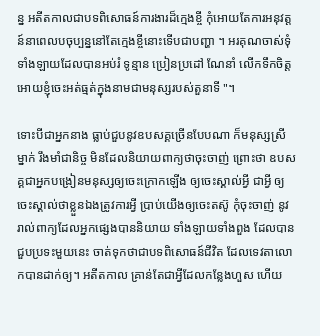ន្ន អតីតកាលជាបទពិសោធន៍ការងារដ៏ក្មេងខ្ចី កុំអោយតែការអនុវត្តន៍នាពេលបចុប្បន្ននៅតែក្មេងខ្ចីនោះទើបជាបញ្ហា ។ អរគុណចាស់ទុំទាំងឡាយដែលបានអប់រំ ទូន្មាន ប្រៀនប្រដៅ ណែនាំ លើកទឹកចិត្ត អោយខ្ញុំចេះអត់ធ្មត់ក្នុងនាមជាមនុស្សរបស់តួនាទី "។

ទោះបីជាអ្នកនាង ធ្លាប់ជួបនូវឧបសគ្គច្រើនបែបណា ក៏មនុស្សស្រីម្នាក់ រឹងមាំជានិច្ច មិនដែលនិយាយពាក្យថាចុះចាញ់ ព្រោះថា ឧបសគ្គជាអ្នកបង្រៀនមនុស្សឲ្យចេះក្រោកឡើង ឲ្យចេះស្គាល់អ្វី ជាអ្វី ឲ្យចេះស្គាល់ថាខ្លួនឯងត្រូវការអ្វី ប្រាប់យើងឲ្យចេះតស៊ូ កុំចុះចាញ់ នូវរាល់ពាក្យដែលអ្នកផ្សេងបាននិយាយ ទាំងឡាយទាំងពួង ដែលបានជួបប្រទះមួយនេះ ចាត់ទុកថាជាបទពិសោធន៍ជីវិត ដែលទេវតាលោកបានដាក់ឲ្យ។ អតីតកាល គ្រាន់តែជាអ្វីដែលកន្លែងហួស ហើយ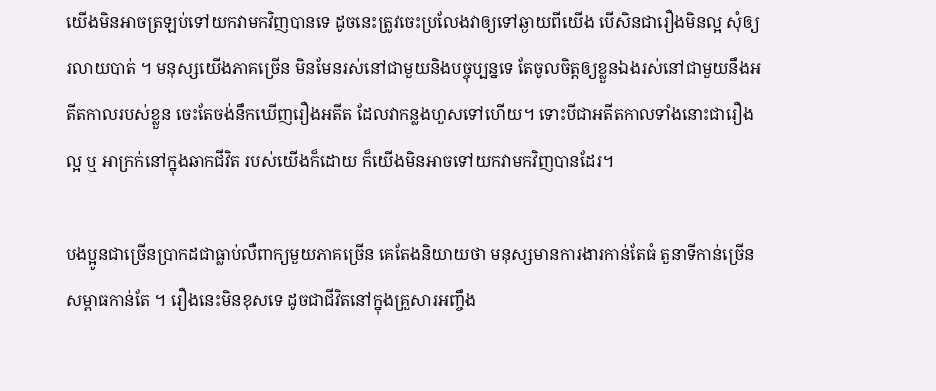យើងមិនអាចត្រឡប់ទៅយកវាមកវិញបានទេ ដូចនេះត្រូវចេះប្រលែងវាឲ្យទៅឆ្ងាយពីយើង បើសិនជារឿងមិនល្អ សុំឲ្យរលាយបាត់ ។ មនុស្សយើងភាគច្រើន មិនមែនរស់នៅជាមួយនិងបច្ចុប្បន្នទេ តែចូលចិត្តឲ្យខ្លួនឯងរស់នៅជាមួយនឹងអតីតកាលរបស់ខ្លួន ចេះតែចង់នឹកឃើញរឿងអតីត ដែលវាកន្លងហួសទៅហើយ។ ទោះបីជាអតីតកាលទាំងនោះជារឿងល្អ ឬ អាក្រក់នៅក្នុងឆាកជីវិត របស់យើងក៏ដោយ ក៏យើងមិនអាចទៅយកវាមកវិញបានដែរ។

បងប្អូនជាច្រើនប្រាកដជាធ្លាប់លឺពាក្យមួយភាគច្រើន គេតែងនិយាយថា មនុស្សមានការងារកាន់តែធំ តួនាទីកាន់ច្រើន សម្ពាធកាន់តែ ។ រឿងនេះមិនខុសទេ ដូចជាជីវិតនៅក្នុងគ្រួសារអញ្ចឹង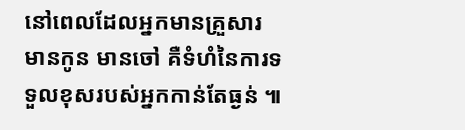នៅពេលដែលអ្នកមានគ្រួសារ មានកូន មានចៅ គឺទំហំនៃការទទួលខុសរបស់អ្នកកាន់តែធ្ងន់ ៕